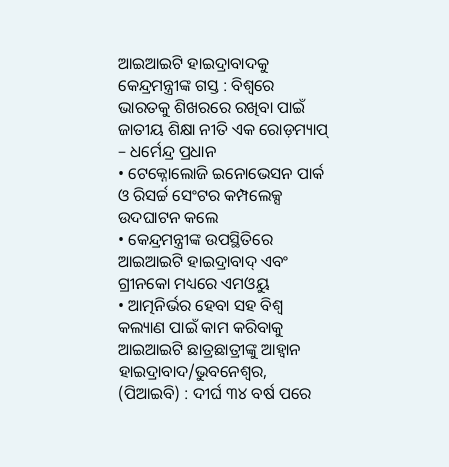ଆଇଆଇଟି ହାଇଦ୍ରାବାଦକୁ କେନ୍ଦ୍ରମନ୍ତ୍ରୀଙ୍କ ଗସ୍ତ : ବିଶ୍ୱରେ ଭାରତକୁ ଶିଖରରେ ରଖିବା ପାଇଁ ଜାତୀୟ ଶିକ୍ଷା ନୀତି ଏକ ରୋଡ଼ମ୍ୟାପ୍ – ଧର୍ମେନ୍ଦ୍ର ପ୍ରଧାନ
• ଟେକ୍ନୋଲୋଜି ଇନୋଭେସନ ପାର୍କ ଓ ରିସର୍ଚ୍ଚ ସେଂଟର କମ୍ପଲେକ୍ସ ଉଦଘାଟନ କଲେ
• କେନ୍ଦ୍ରମନ୍ତ୍ରୀଙ୍କ ଉପସ୍ଥିତିରେ ଆଇଆଇଟି ହାଇଦ୍ରାବାଦ୍ ଏବଂ ଗ୍ରୀନକୋ ମଧ୍ୟରେ ଏମଓୟୁ
• ଆତ୍ମନିର୍ଭର ହେବା ସହ ବିଶ୍ୱ କଲ୍ୟାଣ ପାଇଁ କାମ କରିବାକୁ ଆଇଆଇଟି ଛାତ୍ରଛାତ୍ରୀଙ୍କୁ ଆହ୍ୱାନ
ହାଇଦ୍ରାବାଦ/ଭୁବନେଶ୍ୱର, (ପିଆଇବି) : ଦୀର୍ଘ ୩୪ ବର୍ଷ ପରେ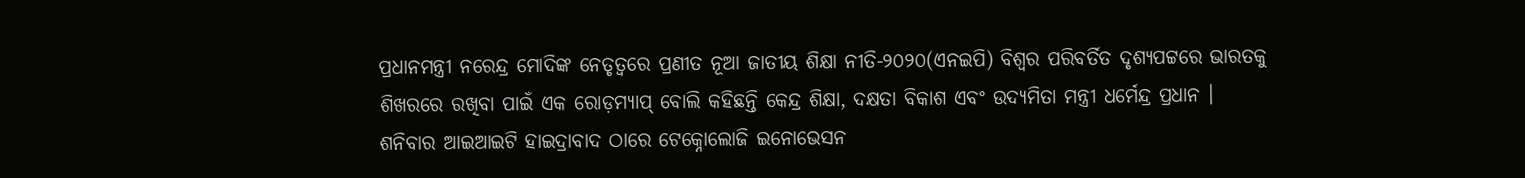ପ୍ରଧାନମନ୍ତ୍ରୀ ନରେନ୍ଦ୍ର ମୋଦିଙ୍କ ନେତୃତ୍ୱରେ ପ୍ରଣୀତ ନୂଆ ଜାତୀୟ ଶିକ୍ଷା ନୀତି-୨୦୨୦(ଏନଇପି) ବିଶ୍ୱର ପରିବର୍ତିତ ଦୃଶ୍ୟପଟ୍ଟରେ ଭାରତକୁ ଶିଖରରେ ରଖିବା ପାଇଁ ଏକ ରୋଡ଼ମ୍ୟାପ୍ ବୋଲି କହିଛନ୍ତି କେନ୍ଦ୍ର ଶିକ୍ଷା, ଦକ୍ଷତା ବିକାଶ ଏବଂ ଉଦ୍ୟମିତା ମନ୍ତ୍ରୀ ଧର୍ମେନ୍ଦ୍ର ପ୍ରଧାନ ।
ଶନିବାର ଆଇଆଇଟି ହାଇଦ୍ରାବାଦ ଠାରେ ଟେକ୍ନୋଲୋଜି ଇନୋଭେସନ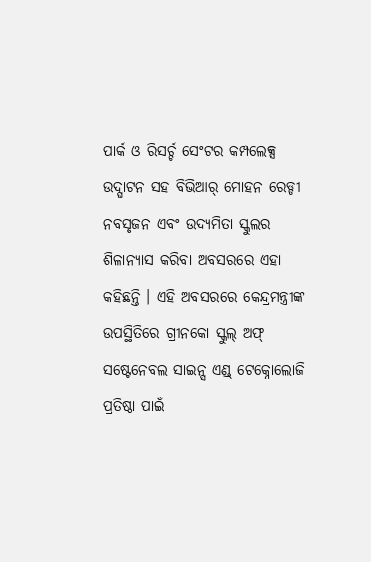ପାର୍କ ଓ ରିସର୍ଚ୍ଚ ସେଂଟର କମ୍ପଲେକ୍ସ ଉଦ୍ଘାଟନ ସହ ବିଭିଆର୍ ମୋହନ ରେଡ୍ଡୀ ନବସୃଜନ ଏବଂ ଉଦ୍ୟମିତା ସ୍କୁଲର ଶିଳାନ୍ୟାସ କରିବା ଅବସରରେ ଏହା କହିଛନ୍ତି । ଏହି ଅବସରରେ କେନ୍ଦ୍ରମନ୍ତ୍ରୀଙ୍କ ଉପସ୍ଥିତିରେ ଗ୍ରୀନକୋ ସ୍କୁଲ୍ ଅଫ୍ ସଷ୍ଟେନେବଲ ସାଇନ୍ସ ଏଣ୍ଡ୍ ଟେକ୍ନୋଲୋଜି ପ୍ରତିଷ୍ଠା ପାଇଁ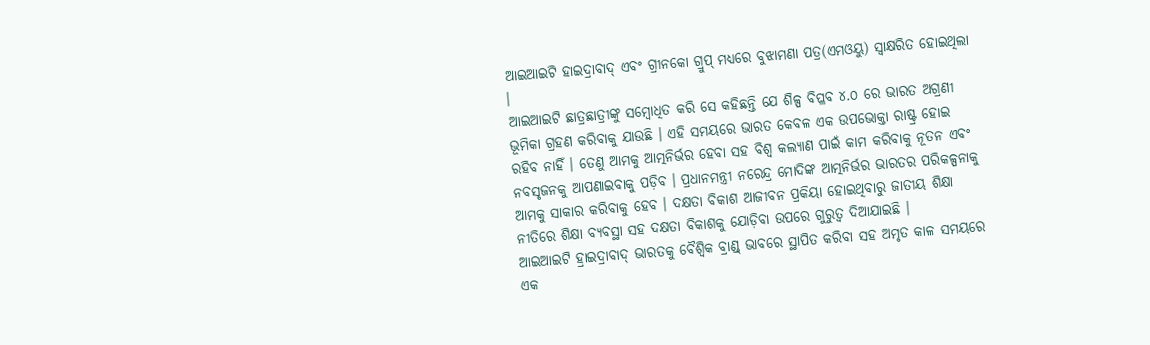ଆଇଆଇଟି ହାଇଦ୍ରାବାଦ୍ ଏବଂ ଗ୍ରୀନକୋ ଗ୍ରୁପ୍ ମଧ୍ୟରେ ବୁଝାମଣା ପତ୍ର(ଏମଓୟୁ) ସ୍ୱାକ୍ଷରିତ ହୋଇଥିଲା ।
ଆଇଆଇଟି ଛାତ୍ରଛାତ୍ରୀଙ୍କୁ ସମ୍ବୋଧିତ କରି ସେ କହିଛନ୍ତି ଯେ ଶିଳ୍ପ ବିପ୍ଳବ ୪.୦ ରେ ଭାରତ ଅଗ୍ରଣୀ ଭୂମିକା ଗ୍ରହଣ କରିବାକୁ ଯାଉଛି । ଏହି ସମୟରେ ଭାରତ କେବଳ ଏକ ଉପଭୋକ୍ତା ରାଷ୍ଟ୍ର ହୋଇ ରହିବ ନାହିଁ । ତେଣୁ ଆମକୁ ଆତ୍ମନିର୍ଭର ହେବା ସହ ବିଶ୍ୱ କଲ୍ୟାଣ ପାଇଁ କାମ କରିବାକୁ ନୂତନ ଏବଂ ନବସୃଜନକୁ ଆପଣାଇବାକୁ ପଡ଼ିବ । ପ୍ରଧାନମନ୍ତ୍ରୀ ନରେନ୍ଦ୍ର ମୋଦିଙ୍କ ଆତ୍ମନିର୍ଭର ଭାରତର ପରିକଳ୍ପନାକୁ ଆମକୁ ସାକାର କରିବାକୁ ହେବ । ଦକ୍ଷତା ବିକାଶ ଆଜୀବନ ପ୍ରକିୟା ହୋଇଥିବାରୁ ଜାତୀୟ ଶିକ୍ଷା ନୀତିରେ ଶିକ୍ଷା ବ୍ୟବସ୍ଥା ସହ ଦକ୍ଷତା ବିକାଶକୁ ଯୋଡ଼ିବା ଉପରେ ଗୁରୁତ୍ୱ ଦିଆଯାଇଛି ।
ଆଇଆଇଟି ହ୍ରାଇଦ୍ରାବାଦ୍ ଭାରତକୁ ବୈଶ୍ୱିକ ବ୍ରାଣ୍ଡ୍ ଭାବରେ ସ୍ଥାପିତ କରିବା ସହ ଅମୃତ କାଳ ସମୟରେ ଏକ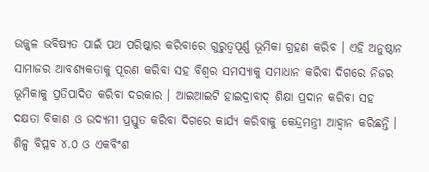ଉଜ୍ଜ୍ୱଳ ଭବିଷ୍ୟତ ପାଇଁ ପଥ ପରିଷ୍କାର କରିବାରେ ଗୁରୁତ୍ୱପୂର୍ଣ୍ଣ ଭୂମିକା ଗ୍ରହଣ କରିବ । ଏହି ଅନୁଷ୍ଠାନ ସାମାଜର ଆବଶ୍ୟକତାକୁ ପୂରଣ କରିବା ସହ ବିଶ୍ୱର ସମସ୍ୟାକୁ ସମାଧାନ କରିବା ଦିଗରେ ନିଜର ଭୂମିକାକୁ ପ୍ରତିପାଦିତ କରିବା ଦରକାର । ଆଇଆଇଟି ହାଇଦ୍ରାବାଦ୍ ଶିକ୍ଷା ପ୍ରଦାନ କରିବା ସହ ଦକ୍ଷତା ବିକାଶ ଓ ଉଦ୍ୟମୀ ପ୍ରସ୍ତୁତ କରିବା ଦିଗରେ କାର୍ଯ୍ୟ କରିବାକୁ କେନ୍ଦ୍ରମନ୍ତ୍ରୀ ଆହ୍ୱାନ କରିଛନ୍ତି ।
ଶିଳ୍ପ ବିପ୍ଳବ ୪.୦ ଓ ଏକବିଂଶ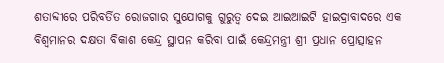ଶତାବ୍ଦୀରେ ପରିବର୍ତିତ ରୋଜଗାର ସୁଯୋଗକୁ ଗୁରୁତ୍ୱ ଦେଇ ଆଇଆଇଟି ହାଇଦ୍ରାବାଦରେ ଏକ ବିଶ୍ୱମାନର ଦକ୍ଷତା ବିକାଶ କେନ୍ଦ୍ର ସ୍ଥାପନ କରିବା ପାଇଁ କେନ୍ଦ୍ରମନ୍ତ୍ରୀ ଶ୍ରୀ ପ୍ରଧାନ ପ୍ରୋତ୍ସାହନ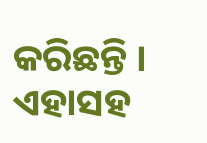କରିଛନ୍ତି । ଏହାସହ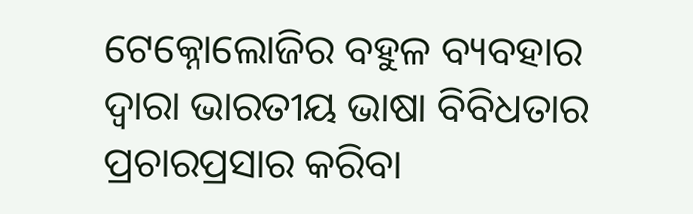ଟେକ୍ନୋଲୋଜିର ବହୁଳ ବ୍ୟବହାର ଦ୍ୱାରା ଭାରତୀୟ ଭାଷା ବିବିଧତାର ପ୍ରଚାରପ୍ରସାର କରିବା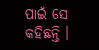ପାଇଁ ସେ କହିଛନ୍ତି ।